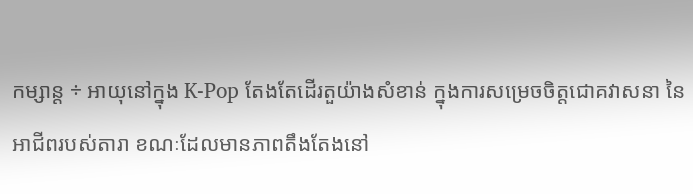កម្សាន្ត ÷ អាយុនៅក្នុង K-Pop តែងតែដើរតួយ៉ាងសំខាន់ ក្នុងការសម្រេចចិត្តជោគវាសនា នៃអាជីពរបស់តារា ខណៈដែលមានភាពតឹងតែងនៅ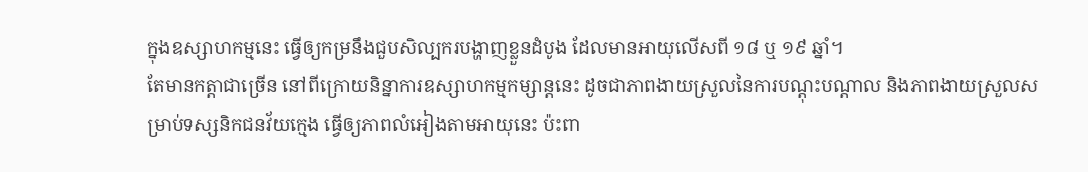ក្នុងឧស្សាហកម្មនេះ ធ្វើឲ្យកម្រនឹងជួបសិល្បករបង្ហាញខ្លួនដំបូង ដែលមានអាយុលើសពី ១៨ ឬ ១៩ ឆ្នាំ។
តែមានកត្តាជាច្រើន នៅពីក្រោយនិន្នាការឧស្សាហកម្មកម្សាន្តនេះ ដូចជាភាពងាយស្រួលនៃការបណ្តុះបណ្តាល និងភាពងាយស្រួលសម្រាប់ទស្សនិកជនវ័យក្មេង ធ្វើឲ្យភាពលំអៀងតាមអាយុនេះ ប៉ះពា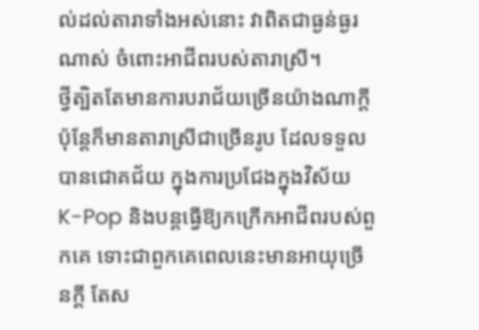ល់ដល់តារាទាំងអស់នោះ វាពិតជាធ្ងន់ធ្ងរណាស់ ចំពោះអាជីពរបស់តារាស្រី។
ថ្វីត្បិតតែមានការបរាជ័យច្រើនយ៉ាងណាក្តី ប៉ុន្តែក៏មានតារាស្រីជាច្រើនរូប ដែលទទួលបានជោគជ័យ ក្នុងការប្រជែងក្នុងវិស័យ K-Pop និងបន្តធ្វើឱ្យកក្រើកអាជីពរបស់ពួកគេ ទោះជាពួកគេពេលនេះមានអាយុច្រើនក្តី តែស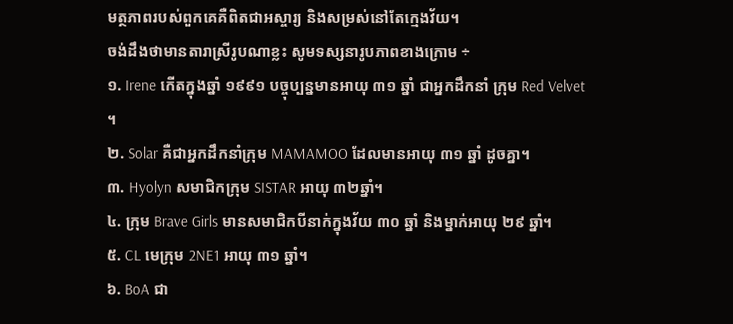មត្ថភាពរបស់ពួកគេគឺពិតជាអស្ចារ្យ និងសម្រស់នៅតែក្មេងវ័យ។
ចង់ដឹងថាមានតារាស្រីរូបណាខ្លះ សូមទស្សនារូបភាពខាងក្រោម ÷
១. Irene កើតក្នុងឆ្នាំ ១៩៩១ បច្ចុប្បន្នមានអាយុ ៣១ ឆ្នាំ ជាអ្នកដឹកនាំ ក្រុម Red Velvet ។
២. Solar គឺជាអ្នកដឹកនាំក្រុម MAMAMOO ដែលមានអាយុ ៣១ ឆ្នាំ ដូចគ្នា។
៣. Hyolyn សមាជិកក្រុម SISTAR អាយុ ៣២ឆ្នាំ។
៤. ក្រុម Brave Girls មានសមាជិកបីនាក់ក្នុងវ័យ ៣០ ឆ្នាំ និងម្នាក់អាយុ ២៩ ឆ្នាំ។
៥. CL មេក្រុម 2NE1 អាយុ ៣១ ឆ្នាំ។
៦. BoA ជា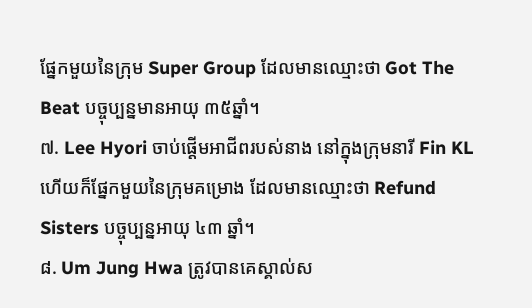ផ្នែកមួយនៃក្រុម Super Group ដែលមានឈ្មោះថា Got The Beat បច្ចុប្បន្នមានអាយុ ៣៥ឆ្នាំ។
៧. Lee Hyori ចាប់ផ្តើមអាជីពរបស់នាង នៅក្នុងក្រុមនារី Fin KL ហើយក៏ផ្នែកមួយនៃក្រុមគម្រោង ដែលមានឈ្មោះថា Refund Sisters បច្ចុប្បន្នអាយុ ៤៣ ឆ្នាំ។
៨. Um Jung Hwa ត្រូវបានគេស្គាល់ស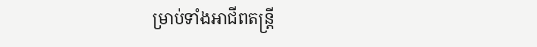ម្រាប់ទាំងអាជីពតន្ត្រី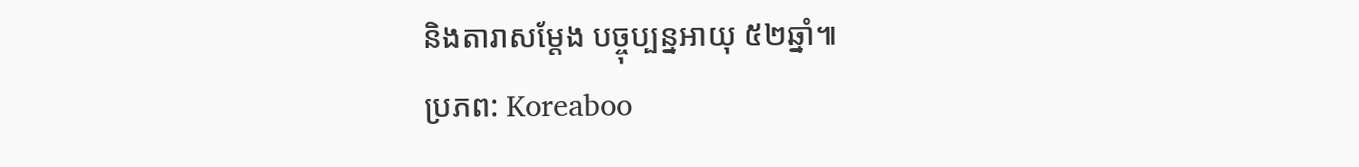និងតារាសម្ដែង បច្ចុប្បន្នអាយុ ៥២ឆ្នាំ៕
ប្រភព: Koreaboo